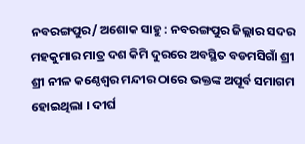ନବରଙ୍ଗପୁର/ ଅଶୋକ ସାହୁ : ନବରଙ୍ଗପୁର ଜିଲ୍ଲାର ସଦର ମହକୁମାର ମାତ୍ର ଦଶ କିମି ଦୁରରେ ଅବସ୍ଥିତ ବଡମସିଗାଁ ଶ୍ରୀ ଶ୍ରୀ ନୀଳ କଣ୍ଠେଶ୍ୱର ମନ୍ଦୀର ଠାରେ ଭକ୍ତଙ୍କ ଅପୂର୍ବ ସମାଗମ ହୋଇଥିଲା । ଦୀର୍ଘ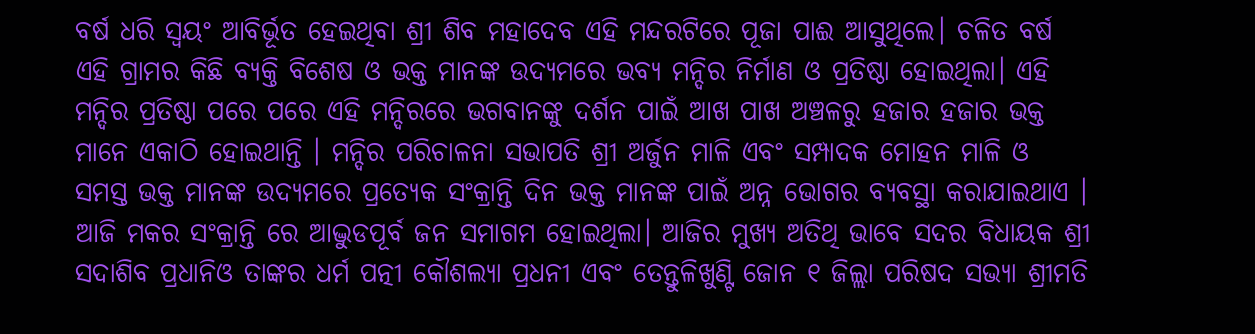ବର୍ଷ ଧରି ସ୍ୱୟଂ ଆବିର୍ଭୂତ ହେଇଥିବା ଶ୍ରୀ ଶିବ ମହାଦେବ ଏହି ମନ୍ଦରଟିରେ ପୂଜା ପାଈ ଆସୁଥିଲେ। ଚଳିତ ବର୍ଷ ଏହି ଗ୍ରାମର କିଛି ବ୍ୟକ୍ତି ବିଶେଷ ଓ ଭକ୍ତ ମାନଙ୍କ ଉଦ୍ୟମରେ ଭବ୍ୟ ମନ୍ଦିର ନିର୍ମାଣ ଓ ପ୍ରତିଷ୍ଠା ହୋଇଥିଲା। ଏହି ମନ୍ଦିର ପ୍ରତିଷ୍ଠା ପରେ ପରେ ଏହି ମନ୍ଦିରରେ ଭଗବାନଙ୍କୁ ଦର୍ଶନ ପାଇଁ ଆଖ ପାଖ ଅଞ୍ଚଳରୁ ହଜାର ହଜାର ଭକ୍ତ ମାନେ ଏକାଠି ହୋଇଥାନ୍ତି । ମନ୍ଦିର ପରିଚାଳନା ସଭାପତି ଶ୍ରୀ ଅର୍ଜୁନ ମାଳି ଏବଂ ସମ୍ପାଦକ ମୋହନ ମାଳି ଓ ସମସ୍ତ ଭକ୍ତ ମାନଙ୍କ ଉଦ୍ୟମରେ ପ୍ରତ୍ୟେକ ସଂକ୍ରାନ୍ତି ଦିନ ଭକ୍ତ ମାନଙ୍କ ପାଇଁ ଅନ୍ନ ଭୋଗର ବ୍ୟବସ୍ଥା କରାଯାଇଥାଏ । ଆଜି ମକର ସଂକ୍ରାନ୍ତି ରେ ଆଦ୍ଭୁଡପୂର୍ବ ଜନ ସମାଗମ ହୋଇଥିଲା। ଆଜିର ମୁଖ୍ୟ ଅତିଥି ଭାବେ ସଦର ବିଧାୟକ ଶ୍ରୀ ସଦାଶିବ ପ୍ରଧାନିଓ ତାଙ୍କର ଧର୍ମ ପତ୍ନୀ କୌଶଲ୍ୟା ପ୍ରଧନୀ ଏବଂ ତେନ୍ତୁଳିଖୁଣ୍ଟି ଜୋନ ୧ ଜିଲ୍ଲା ପରିଷଦ ସଭ୍ୟା ଶ୍ରୀମତି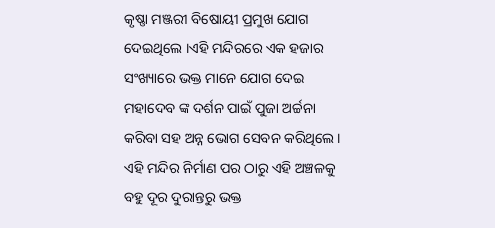କୃଷ୍ଣା ମଞ୍ଜରୀ ବିଷୋୟୀ ପ୍ରମୁଖ ଯୋଗ ଦେଇଥିଲେ ।ଏହି ମନ୍ଦିରରେ ଏକ ହଜାର ସଂଖ୍ୟାରେ ଭକ୍ତ ମାନେ ଯୋଗ ଦେଇ ମହାଦେବ ଙ୍କ ଦର୍ଶନ ପାଇଁ ପୁଜା ଅର୍ଚ୍ଚନା କରିବା ସହ ଅନ୍ନ ଭୋଗ ସେବନ କରିଥିଲେ । ଏହି ମନ୍ଦିର ନିର୍ମାଣ ପର ଠାରୁ ଏହି ଅଞ୍ଚଳକୁ ବହୁ ଦୂର ଦୁରାନ୍ତରୁ ଭକ୍ତ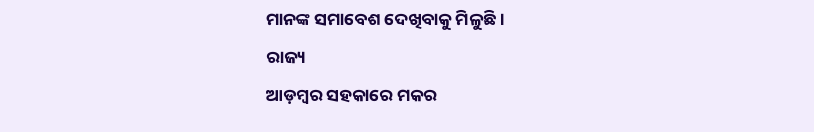ମାନଙ୍କ ସମାବେଶ ଦେଖିବାକୁ ମିଳୁଛି ।
ରାଜ୍ୟ
ଆଡ଼ମ୍ବର ସହକାରେ ମକର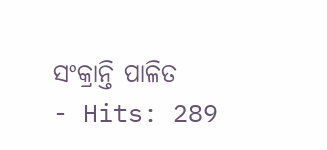ସଂକ୍ରାନ୍ତି ପାଳିତ
- Hits: 289